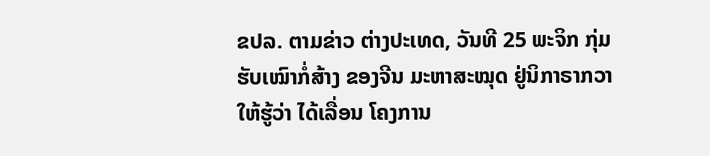ຂປລ. ຕາມຂ່າວ ຕ່າງປະເທດ, ວັນທີ 25 ພະຈິກ ກຸ່ມຮັບເໝົາກໍ່ສ້າງ ຂອງຈີນ ມະຫາສະໝຸດ ຢູ່ນິກາຣາກວາ ໃຫ້ຮູ້ວ່າ ໄດ້ເລື່ອນ ໂຄງການ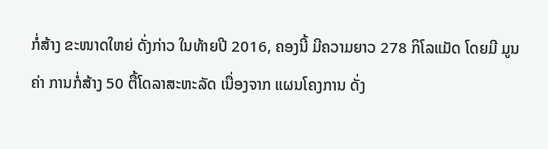ກໍ່ສ້າງ ຂະໜາດໃຫຍ່ ດັ່ງກ່າວ ໃນທ້າຍປີ 2016, ຄອງນີ້ ມີຄວາມຍາວ 278 ກິໂລແມັດ ໂດຍມີ ມູນຄ່າ ການກໍ່ສ້າງ 50 ຕື້ໂດລາສະຫະລັດ ເນື່ອງຈາກ ແຜນໂຄງການ ດັ່ງ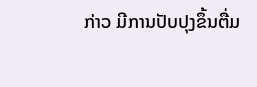ກ່າວ ມີການປັບປຸງຂຶ້ນຕື່ມ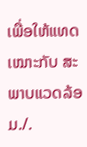ເພື່ອໃຫ້ແທດເໝາະກັບ ສະພາບແວດລ້ອມ./.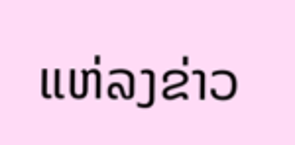ແຫ່ລງຂ່າວ